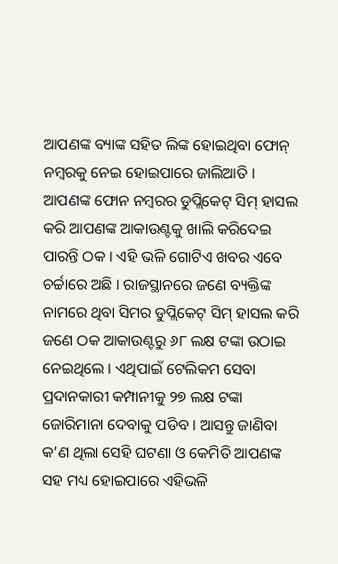ଆପଣଙ୍କ ବ୍ୟାଙ୍କ ସହିତ ଲିଙ୍କ ହୋଇଥିବା ଫୋନ୍ ନମ୍ବରକୁ ନେଇ ହୋଇପାରେ ଜାଲିଆତି । ଆପଣଙ୍କ ଫୋନ ନମ୍ବରର ଡୁପ୍ଲିକେଟ୍ ସିମ୍ ହାସଲ କରି ଆପଣଙ୍କ ଆକାଉଣ୍ଟକୁ ଖାଲି କରିଦେଇ ପାରନ୍ତି ଠକ । ଏହି ଭଳି ଗୋଟିଏ ଖବର ଏବେ ଚର୍ଚ୍ଚାରେ ଅଛି । ରାଜସ୍ଥାନରେ ଜଣେ ବ୍ୟକ୍ତିଙ୍କ ନାମରେ ଥିବା ସିମର ଡୁପ୍ଲିକେଟ୍ ସିମ୍ ହାସଲ କରି ଜଣେ ଠକ ଆକାଉଣ୍ଟରୁ ୬୮ ଲକ୍ଷ ଟଙ୍କା ଉଠାଇ ନେଇଥିଲେ । ଏଥିପାଇଁ ଟେଲିକମ ସେବା ପ୍ରଦାନକାରୀ କମ୍ପାନୀକୁ ୨୭ ଲକ୍ଷ ଟଙ୍କା ଜୋରିମାନା ଦେବାକୁ ପଡିବ । ଆସନ୍ତୁ ଜାଣିବା କ’ଣ ଥିଲା ସେହି ଘଟଣା ଓ କେମିତି ଆପଣଙ୍କ ସହ ମଧ୍ୟ ହୋଇପାରେ ଏହିଭଳି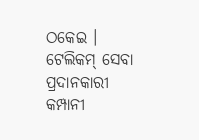ଠକେଇ ।
ଟେଲିକମ୍ ସେବା ପ୍ରଦାନକାରୀ କମ୍ପାନୀ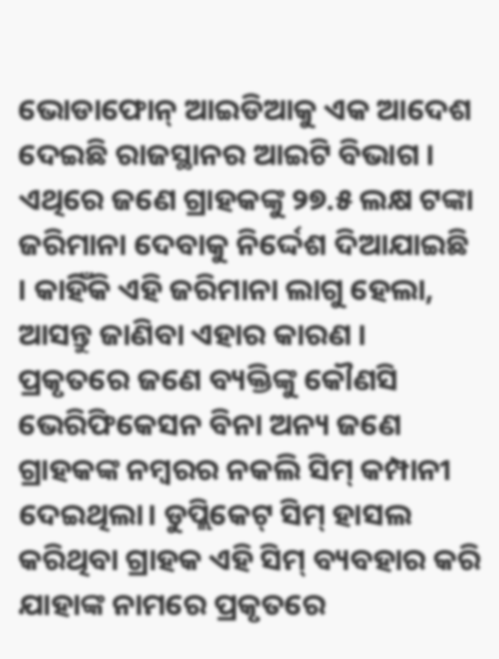ଭୋଡାଫୋନ୍ ଆଇଡିଆକୁ ଏକ ଆଦେଶ ଦେଇଛି ରାଜସ୍ଥାନର ଆଇଟି ବିଭାଗ । ଏଥିରେ ଜଣେ ଗ୍ରାହକଙ୍କୁ ୨୭.୫ ଲକ୍ଷ ଟଙ୍କା ଜରିମାନା ଦେବାକୁ ନିର୍ଦ୍ଦେଶ ଦିଆଯାଇଛି । କାହିଁକି ଏହି ଜରିମାନା ଲାଗୁ ହେଲା, ଆସନ୍ତୁ ଜାଣିବା ଏହାର କାରଣ । ପ୍ରକୃତରେ ଜଣେ ବ୍ୟକ୍ତିଙ୍କୁ କୌଣସି ଭେରିଫିକେସନ ବିନା ଅନ୍ୟ ଜଣେ ଗ୍ରାହକଙ୍କ ନମ୍ବରର ନକଲି ସିମ୍ କମ୍ପାନୀ ଦେଇଥିଲା। ଡୁପ୍ଲିକେଟ୍ ସିମ୍ ହାସଲ କରିଥିବା ଗ୍ରାହକ ଏହି ସିମ୍ ବ୍ୟବହାର କରି ଯାହାଙ୍କ ନାମରେ ପ୍ରକୃତରେ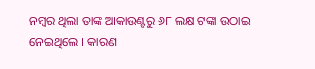ନମ୍ବର ଥିଲା ତାଙ୍କ ଆକାଉଣ୍ଟରୁ ୬୮ ଲକ୍ଷ ଟଙ୍କା ଉଠାଇ ନେଇଥିଲେ । କାରଣ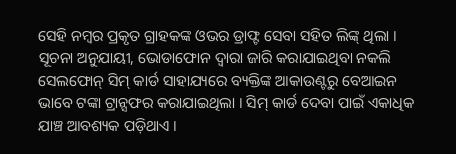ସେହି ନମ୍ବର ପ୍ରକୃତ ଗ୍ରାହକଙ୍କ ଓଭର ଡ୍ରାଫ୍ଟ ସେବା ସହିତ ଲିଙ୍କ୍ ଥିଲା ।
ସୂଚନା ଅନୁଯାୟୀ, ଭୋଡାଫୋନ ଦ୍ୱାରା ଜାରି କରାଯାଇଥିବା ନକଲି ସେଲଫୋନ୍ ସିମ୍ କାର୍ଡ ସାହାଯ୍ୟରେ ବ୍ୟକ୍ତିଙ୍କ ଆକାଉଣ୍ଟରୁ ବେଆଇନ ଭାବେ ଟଙ୍କା ଟ୍ରାନ୍ସଫର କରାଯାଇଥିଲା । ସିମ୍ କାର୍ଡ ଦେବା ପାଇଁ ଏକାଧିକ ଯାଞ୍ଚ ଆବଶ୍ୟକ ପଡ଼ିଥାଏ ।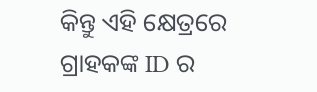କିନ୍ତୁ ଏହି କ୍ଷେତ୍ରରେ ଗ୍ରାହକଙ୍କ ID ର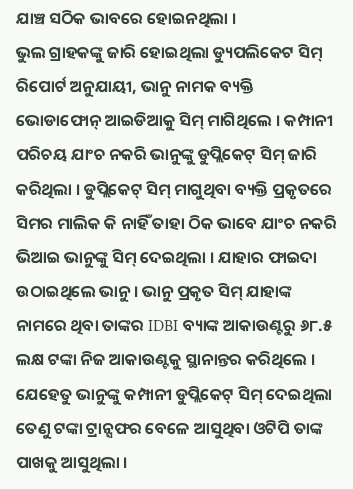ଯାଞ୍ଚ ସଠିକ ଭାବରେ ହୋଇନଥିଲା ।
ଭୁଲ ଗ୍ରାହକଙ୍କୁ ଜାରି ହୋଇଥିଲା ଡ୍ୟୁପଲିକେଟ ସିମ୍
ରିପୋର୍ଟ ଅନୁଯାୟୀ, ଭାନୁ ନାମକ ବ୍ୟକ୍ତି ଭୋଡାଫୋନ୍ ଆଇଡିଆକୁ ସିମ୍ ମାଗିଥିଲେ । କମ୍ପାନୀ ପରିଚୟ ଯାଂଚ ନକରି ଭାନୁଙ୍କୁ ଡୁପ୍ଲିକେଟ୍ ସିମ୍ ଜାରି କରିଥିଲା । ଡୁପ୍ଲିକେଟ୍ ସିମ୍ ମାଗୁଥିବା ବ୍ୟକ୍ତି ପ୍ରକୃତରେ ସିମର ମାଲିକ କି ନାହିଁ ତାହା ଠିକ ଭାବେ ଯାଂଚ ନକରି ଭିଆଇ ଭାନୁଙ୍କୁ ସିମ୍ ଦେଇଥିଲା । ଯାହାର ଫାଇଦା ଉଠାଇଥିଲେ ଭାନୁ । ଭାନୁ ପ୍ରକୃତ ସିମ୍ ଯାହାଙ୍କ ନାମରେ ଥିବା ତାଙ୍କର IDBI ବ୍ୟାଙ୍କ ଆକାଉଣ୍ଟରୁ ୬୮.୫ ଲକ୍ଷ ଟଙ୍କା ନିଜ ଆକାଉଣ୍ଟକୁ ସ୍ଥାନାନ୍ତର କରିଥିଲେ । ଯେହେତୁ ଭାନୁଙ୍କୁ କମ୍ପାନୀ ଡୁପ୍ଲିକେଟ୍ ସିମ୍ ଦେଇଥିଲା ତେଣୁ ଟଙ୍କା ଟ୍ରାନ୍ସଫର ବେଳେ ଆସୁଥିବା ଓଟିପି ତାଙ୍କ ପାଖକୁ ଆସୁଥିଲା ।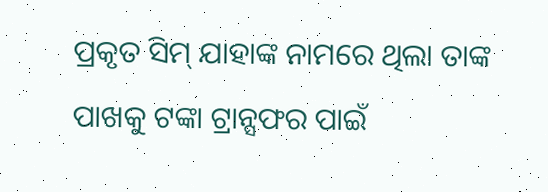ପ୍ରକୃତ ସିମ୍ ଯାହାଙ୍କ ନାମରେ ଥିଲା ତାଙ୍କ ପାଖକୁ ଟଙ୍କା ଟ୍ରାନ୍ସଫର ପାଇଁ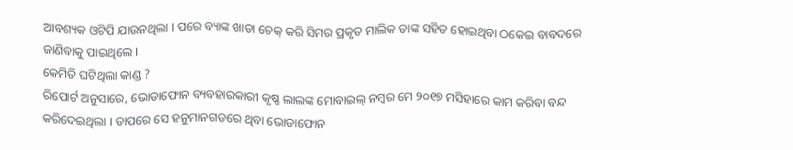ଆବଶ୍ୟକ ଓଟିପି ଯାଉନଥିଲା । ପରେ ବ୍ୟାଙ୍କ ଖାତା ଚେକ୍ କରି ସିମର ପ୍ରକୃତ ମାଲିକ ତାଙ୍କ ସହିତ ହୋଇଥିବା ଠକେଇ ବାବଦରେ ଜାଣିବାକୁ ପାଇଥିଲେ ।
କେମିତି ଘଟିଥିଲା କାଣ୍ଡ ?
ରିପୋର୍ଟ ଅନୁସାରେ, ଭୋଡାଫୋନ ବ୍ୟବହାରକାରୀ କୃଷ୍ଣ ଲାଲଙ୍କ ମୋବାଇଲ୍ ନମ୍ବର ମେ ୨୦୧୭ ମସିହାରେ କାମ କରିବା ବନ୍ଦ କରିଦେଇଥିଲା । ତାପରେ ସେ ହନୁମାନଗଡରେ ଥିବା ଭୋଡାଫୋନ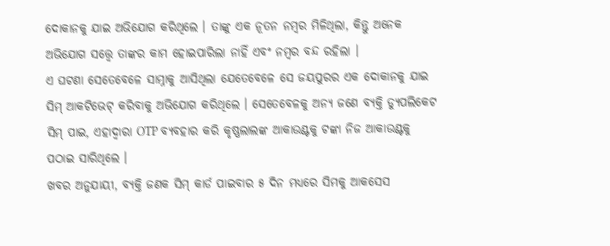ଦୋକାନକୁ ଯାଇ ଅଭିଯୋଗ କରିଥିଲେ । ତାଙ୍କୁ ଏକ ନୂତନ ନମ୍ବର ମିଳିଥିଲା, କିନ୍ତୁ ଅନେକ ଅଭିଯୋଗ ସତ୍ତ୍ୱେ ତାଙ୍କର କାମ ହୋଇପାରିଲା ନାହିଁ ଏବଂ ନମ୍ବର ବନ୍ଦ ରହିଲା ।
ଏ ଘଟଣା ସେତେବେଳେ ସାମ୍ନାକୁ ଆସିଥିଲା ଯେତେବେଳେ ସେ ଜୟପୁରର ଏକ ଦୋକାନକୁ ଯାଇ ସିମ୍ ଆକଟିଭେଟ୍ କରିବାକୁ ଅଭିଯୋଗ କରିଥିଲେ । ସେତେବେଳକୁ ଅନ୍ୟ ଜଣେ ବ୍ୟକ୍ତି ଡ୍ୟୁପଲିକେଟ ସିମ୍ ପାଇ, ଏହାଦ୍ୱାରା OTP ବ୍ୟବହାର କରି କୃଷ୍ଣଲାଲଙ୍କ ଆକାଉଣ୍ଟକୁ ଟଙ୍କା ନିଜ ଆକାଉଣ୍ଟକୁ ପଠାଇ ସାରିଥିଲେ ।
ଖବର ଅନୁଯାୟୀ, ବ୍ୟକ୍ତି ଜଣକ ସିମ୍ କାର୍ଡ ପାଇବାର ୫ ଦିନ ମଧ୍ୟରେ ସିମକୁ ଆକସେସ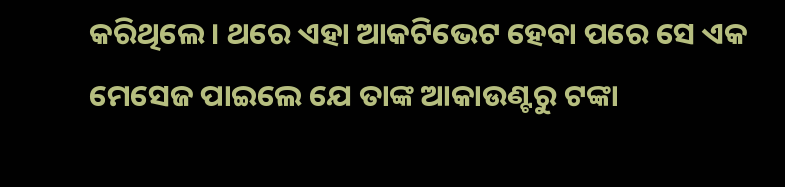କରିଥିଲେ । ଥରେ ଏହା ଆକଟିଭେଟ ହେବା ପରେ ସେ ଏକ ମେସେଜ ପାଇଲେ ଯେ ତାଙ୍କ ଆକାଉଣ୍ଟରୁ ଟଙ୍କା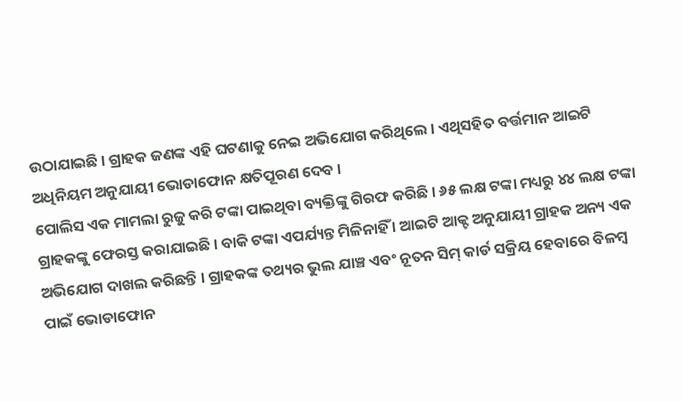ଉଠାଯାଇଛି । ଗ୍ରାହକ ଜଣଙ୍କ ଏହି ଘଟଣାକୁ ନେଇ ଅଭିଯୋଗ କରିଥିଲେ । ଏଥିସହିତ ବର୍ତ୍ତମାନ ଆଇଟି ଅଧିନିୟମ ଅନୁଯାୟୀ ଭୋଡାଫୋନ କ୍ଷତିପୂରଣ ଦେବ ।
ପୋଲିସ ଏକ ମାମଲା ରୁଜୁ କରି ଟଙ୍କା ପାଇଥିବା ବ୍ୟକ୍ତିଙ୍କୁ ଗିରଫ କରିଛି । ୬୫ ଲକ୍ଷ ଟଙ୍କା ମଧ୍ୟରୁ ୪୪ ଲକ୍ଷ ଟଙ୍କା ଗ୍ରାହକଙ୍କୁ ଫେରସ୍ତ କରାଯାଇଛି । ବାକି ଟଙ୍କା ଏପର୍ଯ୍ୟନ୍ତ ମିଳିନାହିଁ । ଆଇଟି ଆକ୍ଟ ଅନୁଯାୟୀ ଗ୍ରାହକ ଅନ୍ୟ ଏକ ଅଭିଯୋଗ ଦାଖଲ କରିଛନ୍ତି । ଗ୍ରାହକଙ୍କ ତଥ୍ୟର ଭୁଲ ଯାଞ୍ଚ ଏବଂ ନୂତନ ସିମ୍ କାର୍ଡ ସକ୍ରିୟ ହେବାରେ ବିଳମ୍ବ ପାଇଁ ଭୋଡାଫୋନ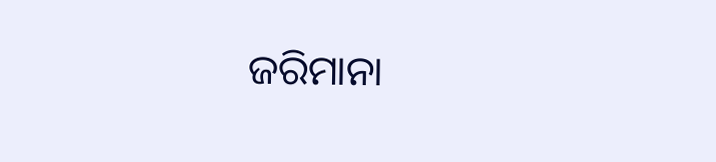ଜରିମାନା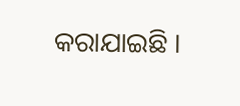କରାଯାଇଛି ।